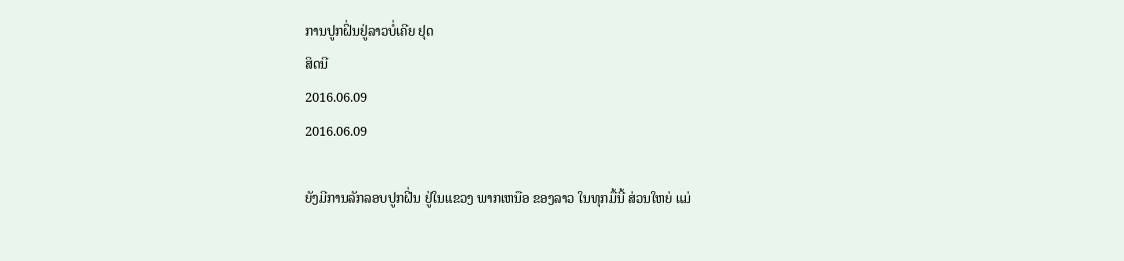ການປູກຝິ່ນຢູ່ລາວບໍ່ເຄີຍ ຢຸດ
ສິດນີ
2016.06.09
2016.06.09

ຍັງມີການລັກລອບປູກຝີ່ນ ຢູ່ໃນແຂວງ ພາກເຫນືອ ຂອງລາວ ໃນທຸກມື້ນີ້ ສ່ວນໃຫຍ່ ແມ່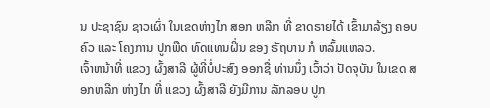ນ ປະຊາຊົນ ຊາວເຜົ່າ ໃນເຂດຫ່າງໄກ ສອກ ຫລີກ ທີ່ ຂາດຣາຍໄດ້ ເຂົ້າມາລ້ຽງ ຄອບຄົວ ແລະ ໂຄງການ ປູກພືດ ທົດແທນຝິ່ນ ຂອງ ຣັຖບານ ກໍ ຫລົ້ມແຫລວ.
ເຈົ້າຫນ້າທີ່ ແຂວງ ຜົ້ງສາລີ ຜູ້ທີ່ບໍ່ປະສົງ ອອກຊື່ ທ່ານນຶ່ງ ເວົ້າວ່າ ປັດຈຸບັນ ໃນເຂດ ສອກຫລີກ ຫ່າງໄກ ທີ່ ແຂວງ ຜົ້ງສາລີ ຍັງມີການ ລັກລອບ ປູກ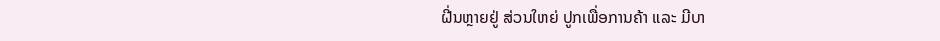ຝີ່ນຫຼາຍຢູ່ ສ່ວນໃຫຍ່ ປູກເພື່ອການຄ້າ ແລະ ມີບາ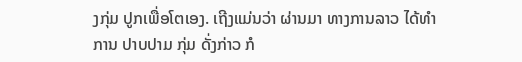ງກຸ່ມ ປູກເພື່ອໂຕເອງ. ເຖີງແມ່ນວ່າ ຜ່ານມາ ທາງການລາວ ໄດ້ທຳການ ປາບປາມ ກຸ່ມ ດັ່ງກ່າວ ກໍ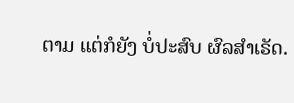ຕາມ ແຕ່ກໍຍັງ ບໍ່ປະສົບ ຜົລສຳເຣັດ.